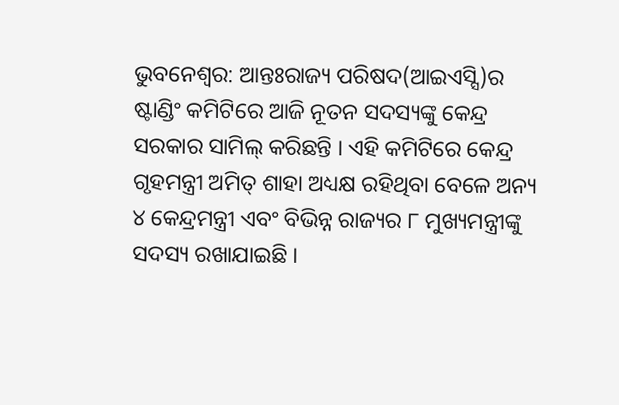ଭୁବନେଶ୍ୱର: ଆନ୍ତଃରାଜ୍ୟ ପରିଷଦ(ଆଇଏସ୍ସି)ର ଷ୍ଟାଣ୍ଡିଂ କମିଟିରେ ଆଜି ନୂତନ ସଦସ୍ୟଙ୍କୁ କେନ୍ଦ୍ର ସରକାର ସାମିଲ୍ କରିଛନ୍ତି । ଏହି କମିଟିରେ କେନ୍ଦ୍ର ଗୃହମନ୍ତ୍ରୀ ଅମିତ୍ ଶାହା ଅଧ୍ୟକ୍ଷ ରହିଥିବା ବେଳେ ଅନ୍ୟ ୪ କେନ୍ଦ୍ରମନ୍ତ୍ରୀ ଏବଂ ବିଭିନ୍ନ ରାଜ୍ୟର ୮ ମୁଖ୍ୟମନ୍ତ୍ରୀଙ୍କୁ ସଦସ୍ୟ ରଖାଯାଇଛି ।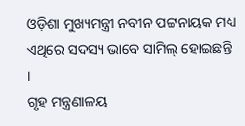ଓଡ଼ିଶା ମୁଖ୍ୟମନ୍ତ୍ରୀ ନବୀନ ପଟ୍ଟନାୟକ ମଧ୍ୟ ଏଥିରେ ସଦସ୍ୟ ଭାବେ ସାମିଲ୍ ହୋଇଛନ୍ତି ।
ଗୃହ ମନ୍ତ୍ରଣାଳୟ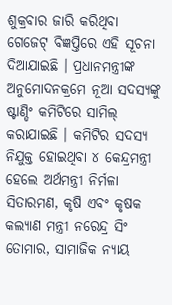ଶୁକ୍ରବାର ଜାରି କରିଥିବା ଗେଜେଟ୍ ବିଜ୍ଞପ୍ତିରେ ଏହି ସୂଚନା ଦିଆଯାଇଛି । ପ୍ରଧାନମନ୍ତ୍ରୀଙ୍କ ଅନୁମୋଦନକ୍ରମେ ନୂଆ ସଦସ୍ୟଙ୍କୁ ଷ୍ଟାଣ୍ଡିଂ କମିଟିରେ ସାମିଲ୍ କରାଯାଇଛି । କମିଟିର ସଦସ୍ୟ ନିଯୁକ୍ତ ହୋଇଥିବା ୪ କେନ୍ଦ୍ରମନ୍ତ୍ରୀ ହେଲେ ଅର୍ଥମନ୍ତ୍ରୀ ନିର୍ମଳା ସିତାରମଣ, କୃଷି ଏବଂ କୃଷକ କଲ୍ୟାଣ ମନ୍ତ୍ରୀ ନରେନ୍ଦ୍ର ସିଂ ତୋମାର, ସାମାଜିକ ନ୍ୟାୟ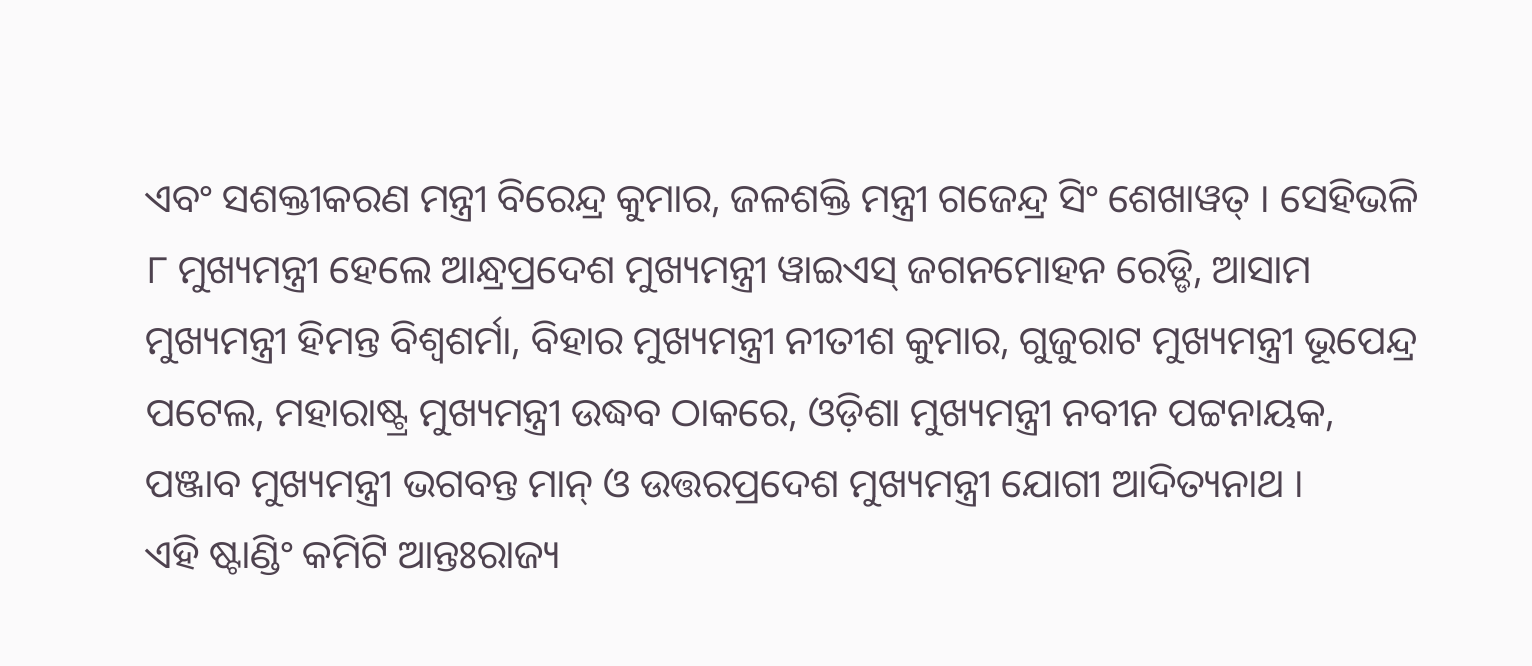ଏବଂ ସଶକ୍ତୀକରଣ ମନ୍ତ୍ରୀ ବିରେନ୍ଦ୍ର କୁମାର, ଜଳଶକ୍ତି ମନ୍ତ୍ରୀ ଗଜେନ୍ଦ୍ର ସିଂ ଶେଖାୱତ୍ । ସେହିଭଳି ୮ ମୁଖ୍ୟମନ୍ତ୍ରୀ ହେଲେ ଆନ୍ଧ୍ରପ୍ରଦେଶ ମୁଖ୍ୟମନ୍ତ୍ରୀ ୱାଇଏସ୍ ଜଗନମୋହନ ରେଡ୍ଡି, ଆସାମ ମୁଖ୍ୟମନ୍ତ୍ରୀ ହିମନ୍ତ ବିଶ୍ୱଶର୍ମା, ବିହାର ମୁଖ୍ୟମନ୍ତ୍ରୀ ନୀତୀଶ କୁମାର, ଗୁଜୁରାଟ ମୁଖ୍ୟମନ୍ତ୍ରୀ ଭୂପେନ୍ଦ୍ର ପଟେଲ, ମହାରାଷ୍ଟ୍ର ମୁଖ୍ୟମନ୍ତ୍ରୀ ଉଦ୍ଧବ ଠାକରେ, ଓଡ଼ିଶା ମୁଖ୍ୟମନ୍ତ୍ରୀ ନବୀନ ପଟ୍ଟନାୟକ, ପଞ୍ଜାବ ମୁଖ୍ୟମନ୍ତ୍ରୀ ଭଗବନ୍ତ ମାନ୍ ଓ ଉତ୍ତରପ୍ରଦେଶ ମୁଖ୍ୟମନ୍ତ୍ରୀ ଯୋଗୀ ଆଦିତ୍ୟନାଥ ।
ଏହି ଷ୍ଟାଣ୍ଡିଂ କମିଟି ଆନ୍ତଃରାଜ୍ୟ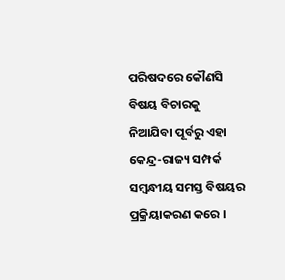ପରିଷଦରେ କୌଣସି ବିଷୟ ବିଚାରକୁ ନିଆଯିବା ପୂର୍ବରୁ ଏହା କେନ୍ଦ୍ର-ରାଜ୍ୟ ସମ୍ପର୍କ ସମ୍ବନ୍ଧୀୟ ସମସ୍ତ ବିଷୟର ପ୍ରକ୍ରିୟାକରଣ କରେ ।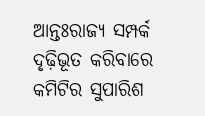ଆନ୍ତଃରାଜ୍ୟ ସମ୍ପର୍କ ଦୃଢ଼ିଭୂତ କରିବାରେ କମିଟିର ସୁପାରିଶ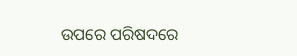ଉପରେ ପରିଷଦରେ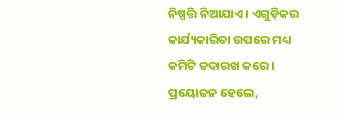ନିଷ୍ପତ୍ତି ନିଆଯାଏ । ଏଗୁଡ଼ିକର କାର୍ଯ୍ୟକାରିତା ଉପରେ ମଧ୍ୟ କମିଟି ତଦାରଖ କରେ । ପ୍ରୟୋଜନ ହେଲେ,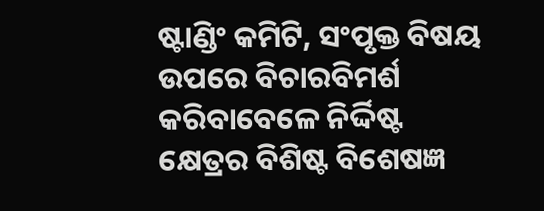ଷ୍ଟାଣ୍ଡିଂ କମିଟି, ସଂପୃକ୍ତ ବିଷୟ ଉପରେ ବିଚାରବିମର୍ଶ କରିବାବେଳେ ନିର୍ଦ୍ଦିଷ୍ଟ କ୍ଷେତ୍ରର ବିଶିଷ୍ଟ ବିଶେଷଜ୍ଞ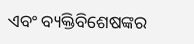ଏବଂ ବ୍ୟକ୍ତିବିଶେଷଙ୍କର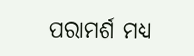ପରାମର୍ଶ ମଧ୍ୟ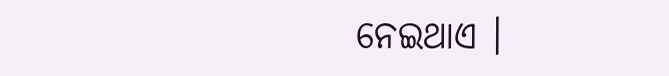ନେଇଥାଏ ।